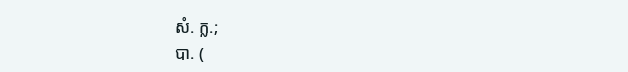សំ. ក្ល.;
បា. (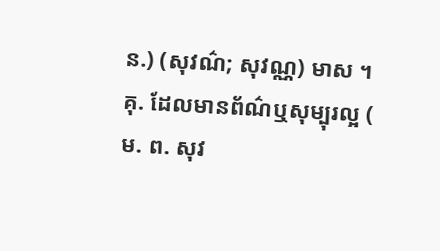ន.) (សុវណ៌; សុវណ្ណ) មាស ។
គុ. ដែលមានព័ណ៌ឬសុម្បុរល្អ (
ម. ព. សុវ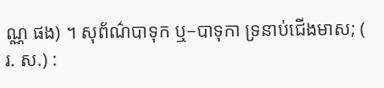ណ្ណ ផង) ។ សុព័ណ៌បាទុក ឬ–បាទុកា ទ្រនាប់ជើងមាស; (
រ. ស.) :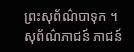ព្រះសុព័ណ៌បាទុក ។ សុព័ណ៌ភាជន៍ ភាជន៍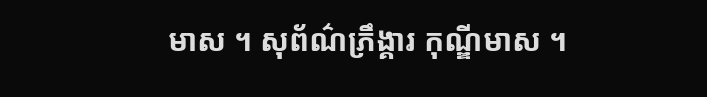មាស ។ សុព័ណ៌ភ្រឹង្គារ កុណ្ឌីមាស ។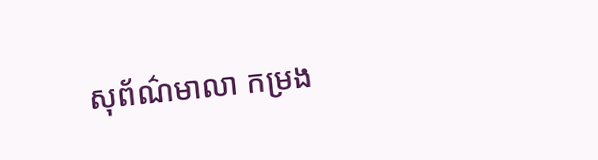សុព័ណ៌មាលា កម្រង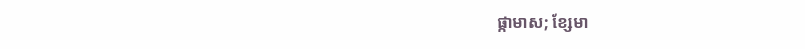ផ្កាមាស; ខ្សែមា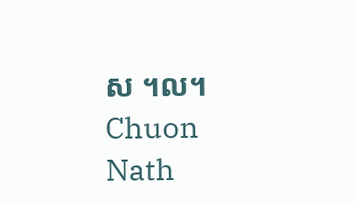ស ។ល។
Chuon Nath